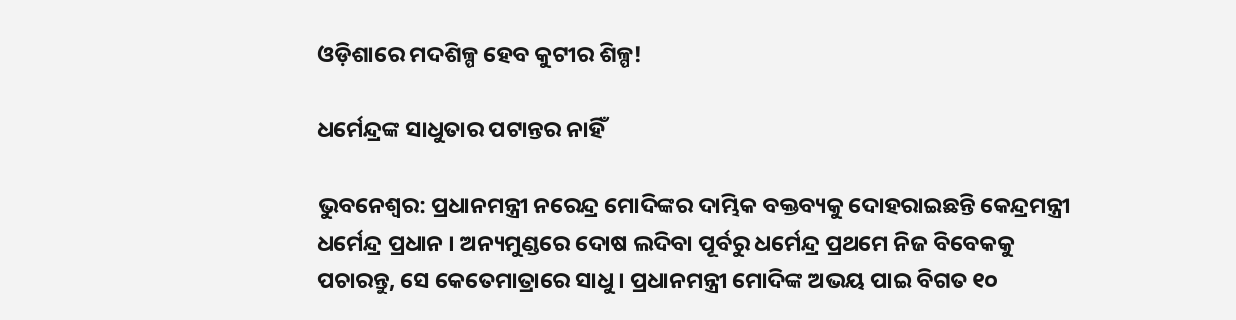ଓଡ଼ିଶାରେ ମଦଶିଳ୍ପ ହେବ କୁଟୀର ଶିଳ୍ପ!

ଧର୍ମେନ୍ଦ୍ରଙ୍କ ସାଧୁତାର ପଟାନ୍ତର ନାହିଁ

ଭୁବନେଶ୍ୱର: ପ୍ରଧାନମନ୍ତ୍ରୀ ନରେନ୍ଦ୍ର ମୋଦିଙ୍କର ଦାମ୍ଭିକ ବକ୍ତବ୍ୟକୁ ଦୋହରାଇଛନ୍ତି କେନ୍ଦ୍ରମନ୍ତ୍ରୀ ଧର୍ମେନ୍ଦ୍ର ପ୍ରଧାନ । ଅନ୍ୟମୁଣ୍ଡରେ ଦୋଷ ଲଦିବା ପୂର୍ବରୁ ଧର୍ମେନ୍ଦ୍ର ପ୍ରଥମେ ନିଜ ବିବେକକୁ ପଚାରନ୍ତୁ, ସେ କେତେମାତ୍ରାରେ ସାଧୁ । ପ୍ରଧାନମନ୍ତ୍ରୀ ମୋଦିଙ୍କ ଅଭୟ ପାଇ ବିଗତ ୧୦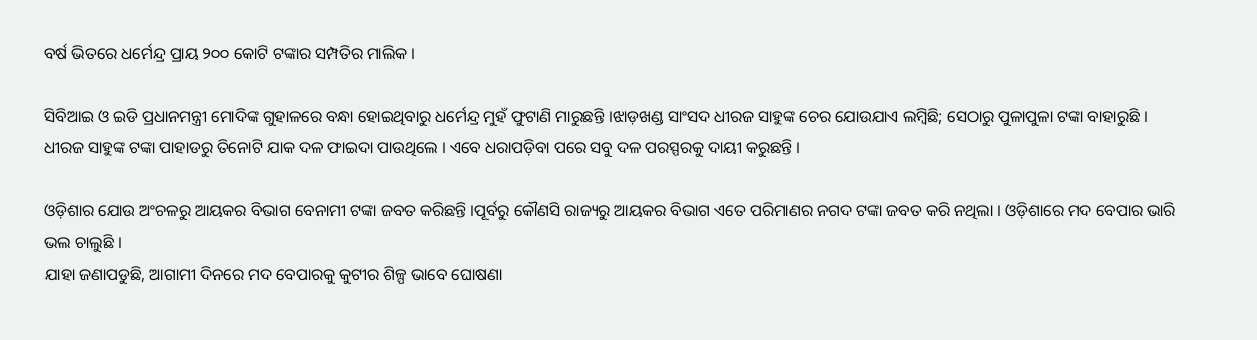ବର୍ଷ ଭିତରେ ଧର୍ମେନ୍ଦ୍ର ପ୍ରାୟ ୨୦୦ କୋଟି ଟଙ୍କାର ସମ୍ପତିର ମାଲିକ ।

ସିବିଆଇ ଓ ଇଡି ପ୍ରଧାନମନ୍ତ୍ରୀ ମୋଦିଙ୍କ ଗୁହାଳରେ ବନ୍ଧା ହୋଇଥିବାରୁ ଧର୍ମେନ୍ଦ୍ର ମୁହଁ ଫୁଟାଣି ମାରୁଛନ୍ତି ।ଝାଡ଼ଖଣ୍ଡ ସାଂସଦ ଧୀରଜ ସାହୁଙ୍କ ଚେର ଯୋଉଯାଏ ଲମ୍ବିଛି; ସେଠାରୁ ପୁଳାପୁଳା ଟଙ୍କା ବାହାରୁଛି । ଧୀରଜ ସାହୁଙ୍କ ଟଙ୍କା ପାହାଡରୁ ତିନୋଟି ଯାକ ଦଳ ଫାଇଦା ପାଉଥିଲେ । ଏବେ ଧରାପଡ଼ିବା ପରେ ସବୁ ଦଳ ପରସ୍ପରକୁ ଦାୟୀ କରୁଛନ୍ତି ।

ଓଡ଼ିଶାର ଯୋଉ ଅଂଚଳରୁ ଆୟକର ବିଭାଗ ବେନାମୀ ଟଙ୍କା ଜବତ କରିଛନ୍ତି ।ପୂର୍ବରୁ କୌଣସି ରାଜ୍ୟରୁ ଆୟକର ବିଭାଗ ଏତେ ପରିମାଣର ନଗଦ ଟଙ୍କା ଜବତ କରି ନଥିଲା । ଓଡ଼ିଶାରେ ମଦ ବେପାର ଭାରି ଭଲ ଚାଲୁଛି ।
ଯାହା ଜଣାପଡୁଛି, ଆଗାମୀ ଦିନରେ ମଦ ବେପାରକୁ କୁଟୀର ଶିଳ୍ପ ଭାବେ ଘୋଷଣା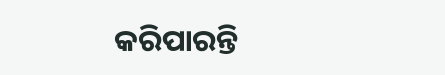କରିପାରନ୍ତି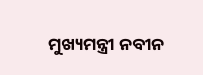ମୁଖ୍ୟମନ୍ତ୍ରୀ ନବୀନ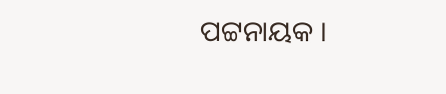ପଟ୍ଟନାୟକ ।